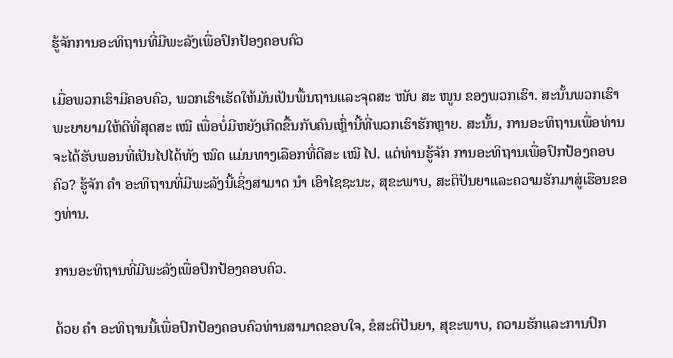ຮູ້ຈັກການອະທິຖານທີ່ມີພະລັງເພື່ອປົກປ້ອງຄອບຄົວ

ເມື່ອພວກເຮົາມີຄອບຄົວ, ພວກເຮົາເຮັດໃຫ້ມັນເປັນພື້ນຖານແລະຈຸດສະ ໜັບ ສະ ໜູນ ຂອງພວກເຮົາ. ສະນັ້ນພວກເຮົາພະຍາຍາມໃຫ້ດີທີ່ສຸດສະ ເໝີ ເພື່ອບໍ່ມີຫຍັງເກີດຂື້ນກັບຄົນເຫຼົ່ານີ້ທີ່ພວກເຮົາຮັກຫຼາຍ. ສະນັ້ນ, ການອະທິຖານເພື່ອທ່ານຈະໄດ້ຮັບພອນທີ່ເປັນໄປໄດ້ທັງ ໝົດ ແມ່ນທາງເລືອກທີ່ດີສະ ເໝີ ໄປ. ແຕ່ທ່ານຮູ້ຈັກ ການອະທິຖານເພື່ອປົກປ້ອງຄອບຄົວ? ຮູ້ຈັກ ຄຳ ອະທິຖານທີ່ມີພະລັງນີ້ເຊິ່ງສາມາດ ນຳ ເອົາໄຊຊະນະ, ສຸຂະພາບ, ສະຕິປັນຍາແລະຄວາມຮັກມາສູ່ເຮືອນຂອງທ່ານ.

ການອະທິຖານທີ່ມີພະລັງເພື່ອປົກປ້ອງຄອບຄົວ.

ດ້ວຍ ຄຳ ອະທິຖານນີ້ເພື່ອປົກປ້ອງຄອບຄົວທ່ານສາມາດຂອບໃຈ, ຂໍສະຕິປັນຍາ, ສຸຂະພາບ, ຄວາມຮັກແລະການປົກ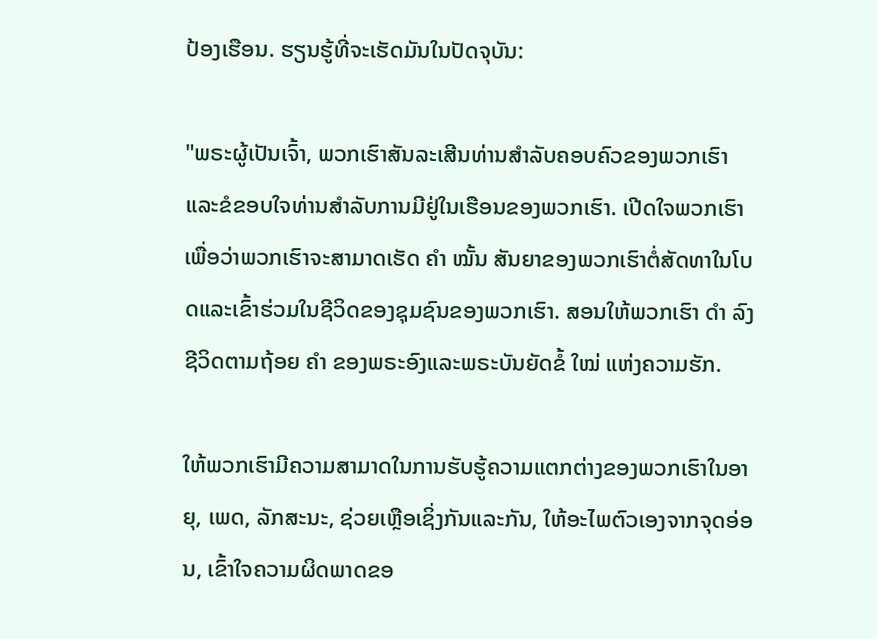ປ້ອງເຮືອນ. ຮຽນຮູ້ທີ່ຈະເຮັດມັນໃນປັດຈຸບັນ:

"ພຣະຜູ້ເປັນເຈົ້າ, ພວກເຮົາສັນລະເສີນທ່ານສໍາລັບຄອບຄົວຂອງພວກເຮົາແລະຂໍຂອບໃຈທ່ານສໍາລັບການມີຢູ່ໃນເຮືອນຂອງພວກເຮົາ. ເປີດໃຈພວກເຮົາເພື່ອວ່າພວກເຮົາຈະສາມາດເຮັດ ຄຳ ໝັ້ນ ສັນຍາຂອງພວກເຮົາຕໍ່ສັດທາໃນໂບດແລະເຂົ້າຮ່ວມໃນຊີວິດຂອງຊຸມຊົນຂອງພວກເຮົາ. ສອນໃຫ້ພວກເຮົາ ດຳ ລົງຊີວິດຕາມຖ້ອຍ ຄຳ ຂອງພຣະອົງແລະພຣະບັນຍັດຂໍ້ ໃໝ່ ແຫ່ງຄວາມຮັກ.

ໃຫ້ພວກເຮົາມີຄວາມສາມາດໃນການຮັບຮູ້ຄວາມແຕກຕ່າງຂອງພວກເຮົາໃນອາຍຸ, ເພດ, ລັກສະນະ, ຊ່ວຍເຫຼືອເຊິ່ງກັນແລະກັນ, ໃຫ້ອະໄພຕົວເອງຈາກຈຸດອ່ອນ, ເຂົ້າໃຈຄວາມຜິດພາດຂອ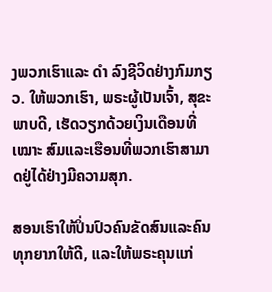ງພວກເຮົາແລະ ດຳ ລົງຊີວິດຢ່າງກົມກຽວ. ໃຫ້ພວກເຮົາ, ພຣະຜູ້ເປັນເຈົ້າ, ສຸຂະພາບດີ, ເຮັດວຽກດ້ວຍເງິນເດືອນທີ່ ເໝາະ ສົມແລະເຮືອນທີ່ພວກເຮົາສາມາດຢູ່ໄດ້ຢ່າງມີຄວາມສຸກ.

ສອນເຮົາໃຫ້ປິ່ນປົວຄົນຂັດສົນແລະຄົນທຸກຍາກໃຫ້ດີ, ແລະໃຫ້ພຣະຄຸນແກ່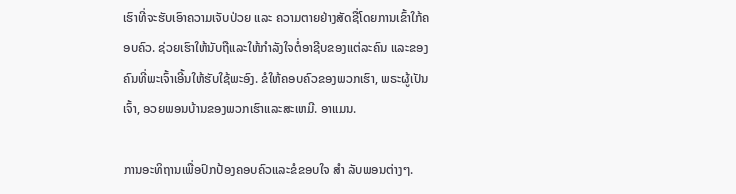ເຮົາທີ່ຈະຮັບເອົາຄວາມເຈັບປ່ວຍ ແລະ ຄວາມຕາຍຢ່າງສັດຊື່ໂດຍການເຂົ້າໃກ້ຄອບຄົວ. ຊ່ວຍເຮົາໃຫ້ນັບຖືແລະໃຫ້ກຳລັງໃຈຕໍ່ອາຊີບຂອງແຕ່ລະຄົນ ແລະຂອງຄົນທີ່ພະເຈົ້າເອີ້ນໃຫ້ຮັບໃຊ້ພະອົງ. ຂໍໃຫ້ຄອບຄົວຂອງພວກເຮົາ, ພຣະຜູ້ເປັນເຈົ້າ, ອວຍພອນບ້ານຂອງພວກເຮົາແລະສະເຫມີ. ອາແມນ.

ການອະທິຖານເພື່ອປົກປ້ອງຄອບຄົວແລະຂໍຂອບໃຈ ສຳ ລັບພອນຕ່າງໆ.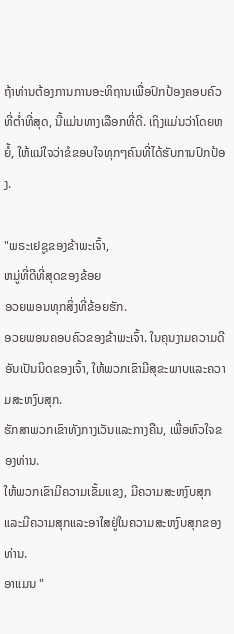ຖ້າທ່ານຕ້ອງການການອະທິຖານເພື່ອປົກປ້ອງຄອບຄົວທີ່ຕໍ່າທີ່ສຸດ, ນີ້ແມ່ນທາງເລືອກທີ່ດີ. ເຖິງແມ່ນວ່າໂດຍຫຍໍ້, ໃຫ້ແນ່ໃຈວ່າຂໍຂອບໃຈທຸກໆຄົນທີ່ໄດ້ຮັບການປົກປ້ອງ.

"ພຣະເຢຊູຂອງຂ້າພະເຈົ້າ,
ຫມູ່ທີ່ດີທີ່ສຸດຂອງຂ້ອຍ
ອວຍພອນທຸກສິ່ງທີ່ຂ້ອຍຮັກ.
ອວຍພອນຄອບຄົວຂອງຂ້າພະເຈົ້າ. ໃນຄຸນງາມຄວາມດີອັນເປັນນິດຂອງເຈົ້າ, ໃຫ້ພວກເຂົາມີສຸຂະພາບແລະຄວາມສະຫງົບສຸກ.
ຮັກສາພວກເຂົາທັງກາງເວັນແລະກາງຄືນ, ເພື່ອຫົວໃຈຂອງທ່ານ.
ໃຫ້ພວກເຂົາມີຄວາມເຂັ້ມແຂງ, ມີຄວາມສະຫງົບສຸກແລະມີຄວາມສຸກແລະອາໃສຢູ່ໃນຄວາມສະຫງົບສຸກຂອງທ່ານ.
ອາແມນ "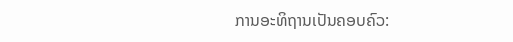ການອະທິຖານເປັນຄອບຄົວ: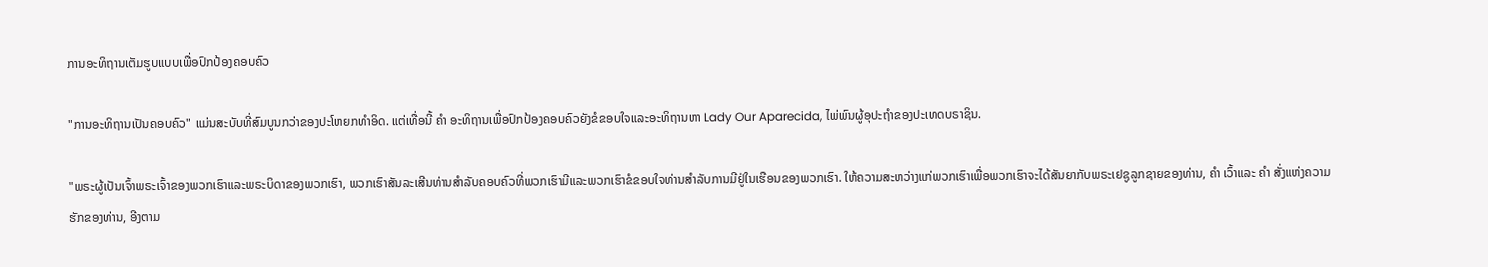ການອະທິຖານເຕັມຮູບແບບເພື່ອປົກປ້ອງຄອບຄົວ

"ການອະທິຖານເປັນຄອບຄົວ" ແມ່ນສະບັບທີ່ສົມບູນກວ່າຂອງປະໂຫຍກທໍາອິດ. ແຕ່ເທື່ອນີ້ ຄຳ ອະທິຖານເພື່ອປົກປ້ອງຄອບຄົວຍັງຂໍຂອບໃຈແລະອະທິຖານຫາ Lady Our Aparecida, ໄພ່ພົນຜູ້ອຸປະຖໍາຂອງປະເທດບຣາຊິນ.

"ພຣະຜູ້ເປັນເຈົ້າພຣະເຈົ້າຂອງພວກເຮົາແລະພຣະບິດາຂອງພວກເຮົາ, ພວກເຮົາສັນລະເສີນທ່ານສໍາລັບຄອບຄົວທີ່ພວກເຮົາມີແລະພວກເຮົາຂໍຂອບໃຈທ່ານສໍາລັບການມີຢູ່ໃນເຮືອນຂອງພວກເຮົາ. ໃຫ້ຄວາມສະຫວ່າງແກ່ພວກເຮົາເພື່ອພວກເຮົາຈະໄດ້ສັນຍາກັບພຣະເຢຊູລູກຊາຍຂອງທ່ານ, ຄຳ ເວົ້າແລະ ຄຳ ສັ່ງແຫ່ງຄວາມຮັກຂອງທ່ານ, ອີງຕາມ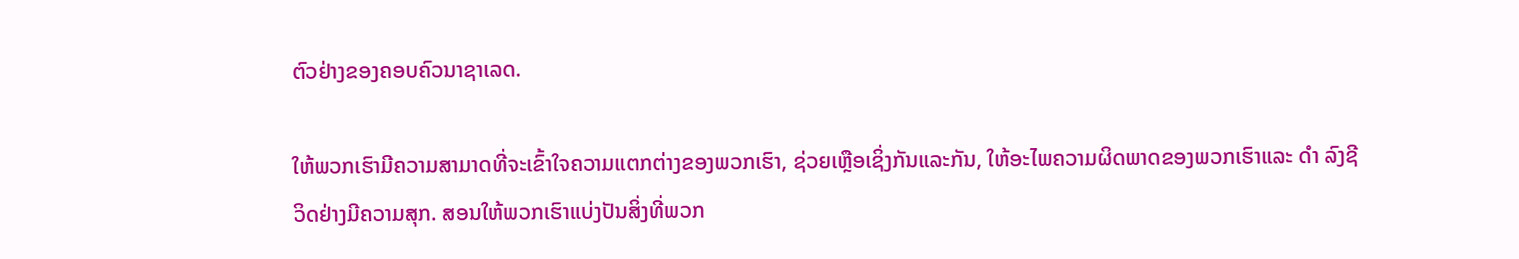ຕົວຢ່າງຂອງຄອບຄົວນາຊາເລດ.

ໃຫ້ພວກເຮົາມີຄວາມສາມາດທີ່ຈະເຂົ້າໃຈຄວາມແຕກຕ່າງຂອງພວກເຮົາ, ຊ່ວຍເຫຼືອເຊິ່ງກັນແລະກັນ, ໃຫ້ອະໄພຄວາມຜິດພາດຂອງພວກເຮົາແລະ ດຳ ລົງຊີວິດຢ່າງມີຄວາມສຸກ. ສອນໃຫ້ພວກເຮົາແບ່ງປັນສິ່ງທີ່ພວກ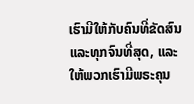ເຮົາມີໃຫ້ກັບຄົນທີ່ຂັດສົນແລະທຸກຈົນທີ່ສຸດ, ແລະໃຫ້ພວກເຮົາມີພຣະຄຸນ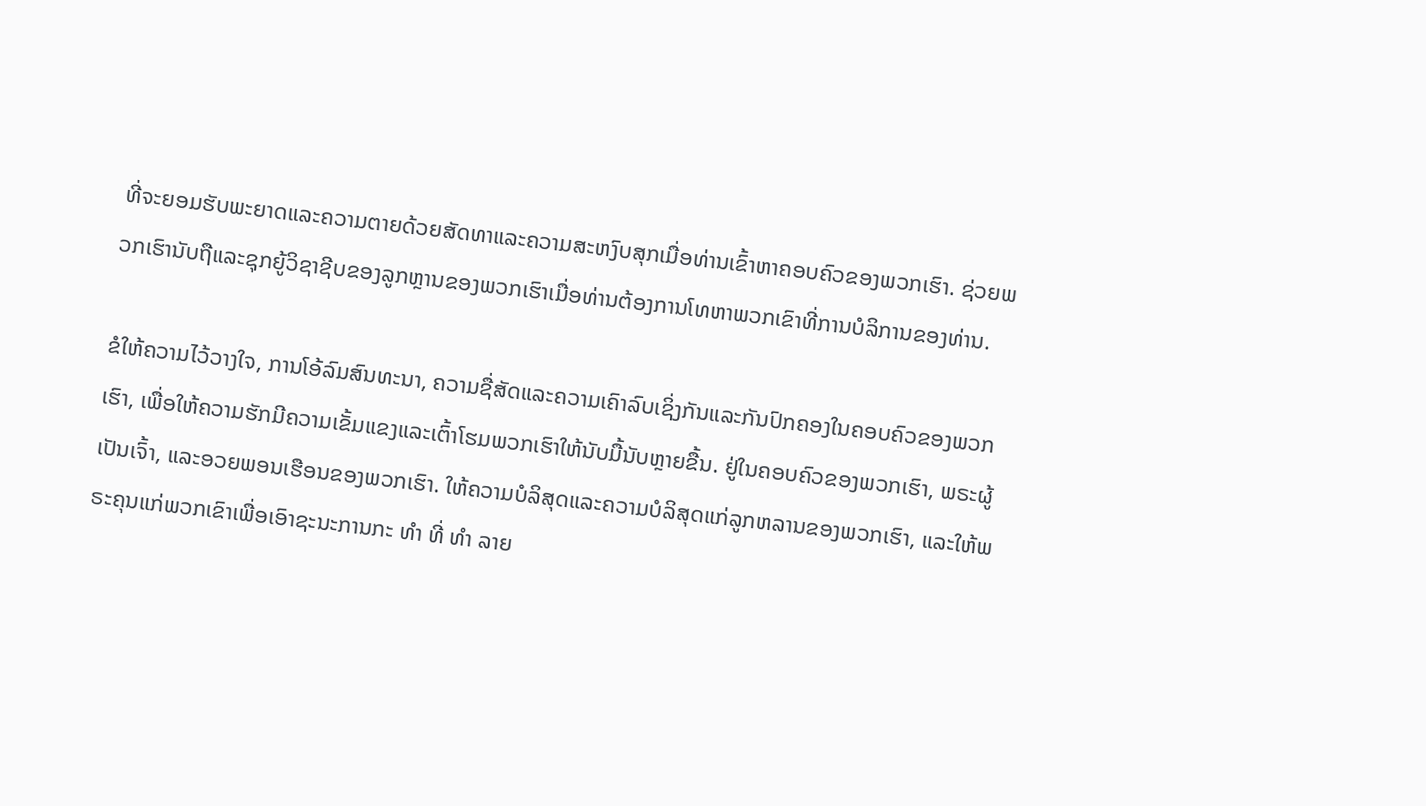ທີ່ຈະຍອມຮັບພະຍາດແລະຄວາມຕາຍດ້ວຍສັດທາແລະຄວາມສະຫງົບສຸກເມື່ອທ່ານເຂົ້າຫາຄອບຄົວຂອງພວກເຮົາ. ຊ່ວຍພວກເຮົານັບຖືແລະຊຸກຍູ້ວິຊາຊີບຂອງລູກຫຼານຂອງພວກເຮົາເມື່ອທ່ານຕ້ອງການໂທຫາພວກເຂົາທີ່ການບໍລິການຂອງທ່ານ.

ຂໍໃຫ້ຄວາມໄວ້ວາງໃຈ, ການໂອ້ລົມສົນທະນາ, ຄວາມຊື່ສັດແລະຄວາມເຄົາລົບເຊິ່ງກັນແລະກັນປົກຄອງໃນຄອບຄົວຂອງພວກເຮົາ, ເພື່ອໃຫ້ຄວາມຮັກມີຄວາມເຂັ້ມແຂງແລະເຕົ້າໂຮມພວກເຮົາໃຫ້ນັບມື້ນັບຫຼາຍຂື້ນ. ຢູ່ໃນຄອບຄົວຂອງພວກເຮົາ, ພຣະຜູ້ເປັນເຈົ້າ, ແລະອວຍພອນເຮືອນຂອງພວກເຮົາ. ໃຫ້ຄວາມບໍລິສຸດແລະຄວາມບໍລິສຸດແກ່ລູກຫລານຂອງພວກເຮົາ, ແລະໃຫ້ພຣະຄຸນແກ່ພວກເຂົາເພື່ອເອົາຊະນະການກະ ທຳ ທີ່ ທຳ ລາຍ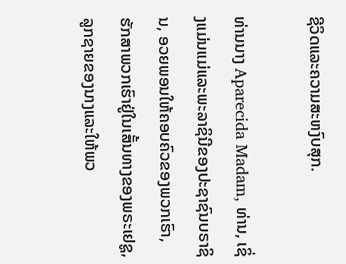ຊີວິດແລະຄວາມສະຫງົບສຸກ.

ທ່ານນາງ Aparecida Madam, ທ່ານ, ເຊິ່ງແມ່ນແມ່ແລະພະລາຊິນີຂອງປະຊາຊົນບຣາຊິນ, ອວຍພອນໃຫ້ຄອບຄົວຂອງພວກເຮົາ, ຮັກສາພວກເຮົາຢູ່ໃນເສັ້ນທາງຂອງພຣະເຢຊູ, ລູກຊາຍຂອງນາງແລະໃຫ້ພວ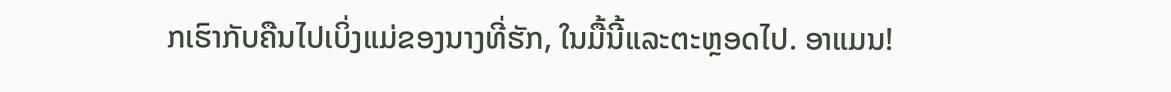ກເຮົາກັບຄືນໄປເບິ່ງແມ່ຂອງນາງທີ່ຮັກ, ໃນມື້ນີ້ແລະຕະຫຼອດໄປ. ອາແມນ!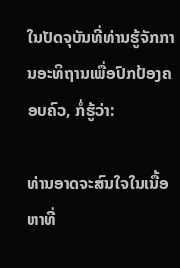ໃນປັດຈຸບັນທີ່ທ່ານຮູ້ຈັກການອະທິຖານເພື່ອປົກປ້ອງຄອບຄົວ, ກໍ່ຮູ້ວ່າ:

ທ່ານອາດຈະສົນໃຈໃນເນື້ອຫາທີ່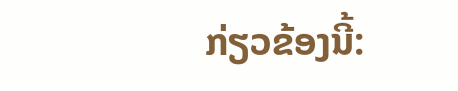ກ່ຽວຂ້ອງນີ້: